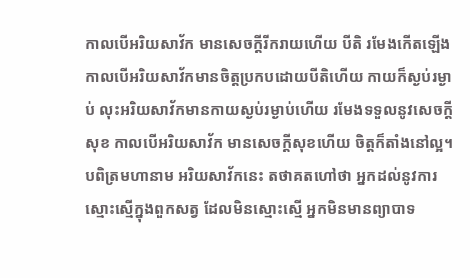កាលបើអរិយសាវ័ក មានសេចក្តីរីករាយហើយ បីតិ រមែងកើតឡើង កាលបើអរិយសាវ័កមានចិត្តប្រកបដោយបីតិហើយ កាយក៏ស្ងប់រម្ងាប់ លុះអរិយសាវ័កមានកាយស្ងប់រម្ងាប់ហើយ រមែងទទួលនូវសេចក្តីសុខ កាលបើអរិយសាវ័ក មានសេចក្តីសុខហើយ ចិត្តក៏តាំងនៅល្អ។ បពិត្រមហានាម អរិយសាវ័កនេះ តថាគតហៅថា អ្នកដល់នូវការស្មោះស្មើក្នុងពួកសត្វ ដែលមិនស្មោះស្មើ អ្នកមិនមានព្យាបាទ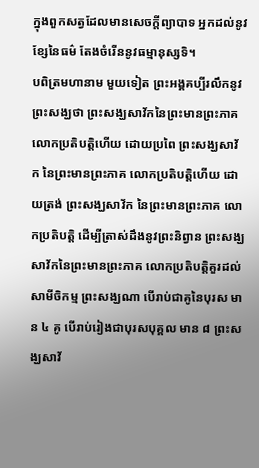ក្នុងពួកសត្វដែលមានសេចក្តីព្យាបាទ អ្នកដល់នូវខ្សែនៃធម៌ តែងចំរើននូវធម្មានុស្សទិ។
បពិត្រមហានាម មួយទៀត ព្រះអង្គគប្បីរលឹកនូវព្រះសង្ឃថា ព្រះសង្ឃសាវ័កនៃព្រះមានព្រះភាគ លោកប្រតិបត្តិហើយ ដោយប្រពៃ ព្រះសង្ឃសាវ័ក នៃព្រះមានព្រះភាគ លោកប្រតិបត្តិហើយ ដោយត្រង់ ព្រះសង្ឃសាវ័ក នៃព្រះមានព្រះភាគ លោកប្រតិបត្តិ ដើម្បីត្រាស់ដឹងនូវព្រះនិព្វាន ព្រះសង្ឃសាវ័កនៃព្រះមានព្រះភាគ លោកប្រតិបត្តិគួរដល់សាមីចិកម្ម ព្រះសង្ឃណា បើរាប់ជាគូនៃបុរស មាន ៤ គូ បើរាប់រៀងជាបុរសបុគ្គល មាន ៨ ព្រះសង្ឃសាវ័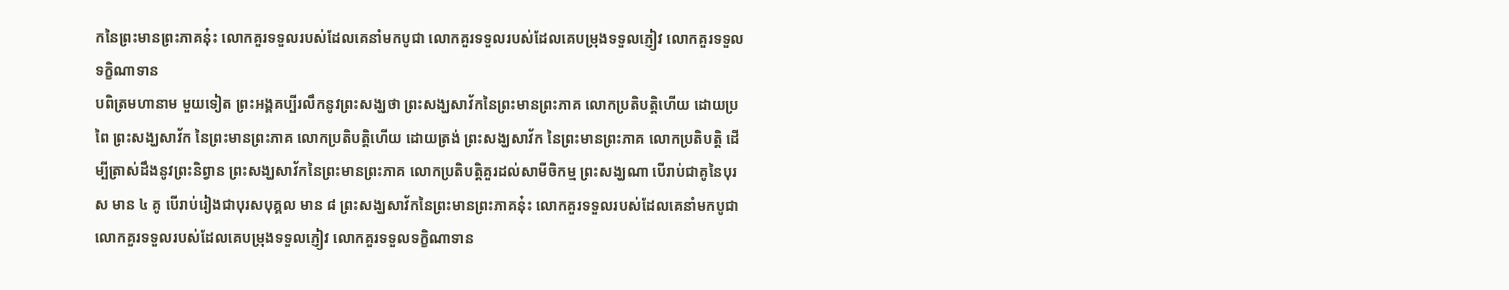កនៃព្រះមានព្រះភាគនុ៎ះ លោកគួរទទួលរបស់ដែលគេនាំមកបូជា លោកគួរទទួលរបស់ដែលគេបម្រុងទទួលភ្ញៀវ លោកគួរទទួលទក្ខិណាទាន
បពិត្រមហានាម មួយទៀត ព្រះអង្គគប្បីរលឹកនូវព្រះសង្ឃថា ព្រះសង្ឃសាវ័កនៃព្រះមានព្រះភាគ លោកប្រតិបត្តិហើយ ដោយប្រពៃ ព្រះសង្ឃសាវ័ក នៃព្រះមានព្រះភាគ លោកប្រតិបត្តិហើយ ដោយត្រង់ ព្រះសង្ឃសាវ័ក នៃព្រះមានព្រះភាគ លោកប្រតិបត្តិ ដើម្បីត្រាស់ដឹងនូវព្រះនិព្វាន ព្រះសង្ឃសាវ័កនៃព្រះមានព្រះភាគ លោកប្រតិបត្តិគួរដល់សាមីចិកម្ម ព្រះសង្ឃណា បើរាប់ជាគូនៃបុរស មាន ៤ គូ បើរាប់រៀងជាបុរសបុគ្គល មាន ៨ ព្រះសង្ឃសាវ័កនៃព្រះមានព្រះភាគនុ៎ះ លោកគួរទទួលរបស់ដែលគេនាំមកបូជា លោកគួរទទួលរបស់ដែលគេបម្រុងទទួលភ្ញៀវ លោកគួរទទួលទក្ខិណាទាន